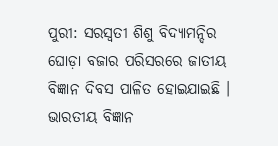ପୁରୀ: ସରସ୍ୱତୀ ଶିଶୁ ବିଦ୍ୟାମନ୍ଦିର ଘୋଡ଼ା ବଜାର ପରିସରରେ ଜାତୀୟ ବିଜ୍ଞାନ ଦିବସ ପାଳିତ ହୋଇଯାଇଛି । ଭାରତୀୟ ବିଜ୍ଞାନ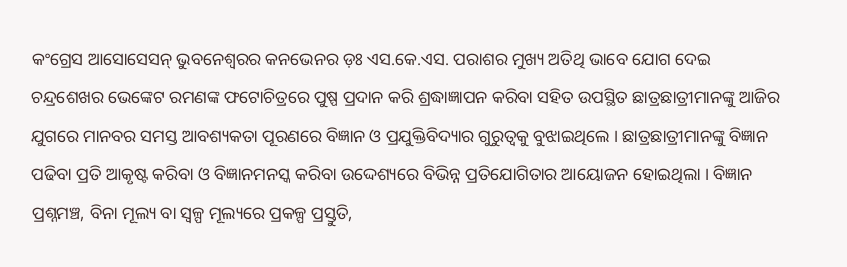କଂଗ୍ରେସ ଆସୋସେସନ୍ ଭୁବନେଶ୍ୱରର କନଭେନର ଡ଼ଃ ଏସ.କେ.ଏସ. ପରାଶର ମୁଖ୍ୟ ଅତିଥି ଭାବେ ଯୋଗ ଦେଇ ଚନ୍ଦ୍ରଶେଖର ଭେଙ୍କେଟ ରମଣଙ୍କ ଫଟୋଚିତ୍ରରେ ପୁଷ୍ପ ପ୍ରଦାନ କରି ଶ୍ରଦ୍ଧାଜ୍ଞାପନ କରିବା ସହିତ ଉପସ୍ଥିତ ଛାତ୍ରଛାତ୍ରୀମାନଙ୍କୁ ଆଜିର ଯୁଗରେ ମାନବର ସମସ୍ତ ଆବଶ୍ୟକତା ପୂରଣରେ ବିଜ୍ଞାନ ଓ ପ୍ରଯୁକ୍ତିବିଦ୍ୟାର ଗୁରୁତ୍ୱକୁ ବୁଝାଇଥିଲେ । ଛାତ୍ରଛାତ୍ରୀମାନଙ୍କୁ ବିଜ୍ଞାନ ପଢିବା ପ୍ରତି ଆକୃଷ୍ଟ କରିବା ଓ ବିଜ୍ଞାନମନସ୍କ କରିବା ଉଦ୍ଦେଶ୍ୟରେ ବିଭିନ୍ନ ପ୍ରତିଯୋଗିତାର ଆୟୋଜନ ହୋଇଥିଲା । ବିଜ୍ଞାନ ପ୍ରଶ୍ନମଞ୍ଚ, ବିନା ମୂଲ୍ୟ ବା ସ୍ୱଳ୍ପ ମୂଲ୍ୟରେ ପ୍ରକଳ୍ପ ପ୍ରସ୍ତୁତି,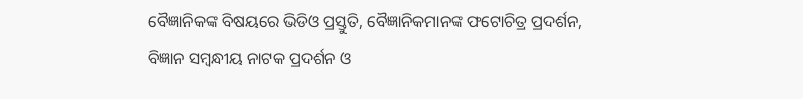ବୈଜ୍ଞାନିକଙ୍କ ବିଷୟରେ ଭିଡିଓ ପ୍ରସ୍ତୁତି, ବୈଜ୍ଞାନିକମାନଙ୍କ ଫଟୋଚିତ୍ର ପ୍ରଦର୍ଶନ, ବିଜ୍ଞାନ ସମ୍ବନ୍ଧୀୟ ନାଟକ ପ୍ରଦର୍ଶନ ଓ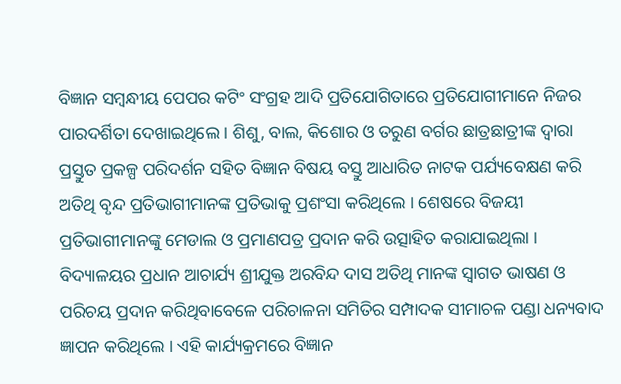ବିଜ୍ଞାନ ସମ୍ବନ୍ଧୀୟ ପେପର କଟିଂ ସଂଗ୍ରହ ଆଦି ପ୍ରତିଯୋଗିତାରେ ପ୍ରତିଯୋଗୀମାନେ ନିଜର ପାରଦର୍ଶିତା ଦେଖାଇଥିଲେ । ଶିଶୁ, ବାଲ, କିଶୋର ଓ ତରୁଣ ବର୍ଗର ଛାତ୍ରଛାତ୍ରୀଙ୍କ ଦ୍ୱାରା ପ୍ରସ୍ତୁତ ପ୍ରକଳ୍ପ ପରିଦର୍ଶନ ସହିତ ବିଜ୍ଞାନ ବିଷୟ ବସ୍ତୁ ଆଧାରିତ ନାଟକ ପର୍ଯ୍ୟବେକ୍ଷଣ କରି ଅତିଥି ବୃନ୍ଦ ପ୍ରତିଭାଗୀମାନଙ୍କ ପ୍ରତିଭାକୁ ପ୍ରଶଂସା କରିଥିଲେ । ଶେଷରେ ବିଜୟୀ ପ୍ରତିଭାଗୀମାନଙ୍କୁ ମେଡାଲ ଓ ପ୍ରମାଣପତ୍ର ପ୍ରଦାନ କରି ଉତ୍ସାହିତ କରାଯାଇଥିଲା । ବିଦ୍ୟାଳୟର ପ୍ରଧାନ ଆଚାର୍ଯ୍ୟ ଶ୍ରୀଯୁକ୍ତ ଅରବିନ୍ଦ ଦାସ ଅତିଥି ମାନଙ୍କ ସ୍ୱାଗତ ଭାଷଣ ଓ ପରିଚୟ ପ୍ରଦାନ କରିଥିବାବେଳେ ପରିଚାଳନା ସମିତିର ସମ୍ପାଦକ ସୀମାଚଳ ପଣ୍ଡା ଧନ୍ୟବାଦ ଜ୍ଞାପନ କରିଥିଲେ । ଏହି କାର୍ଯ୍ୟକ୍ରମରେ ବିଜ୍ଞାନ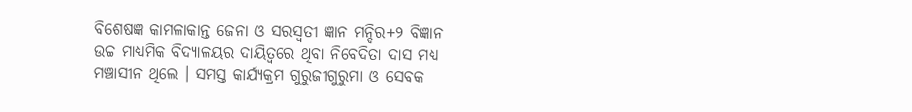ବିଶେଷଜ୍ଞ କାମଳାକାନ୍ତ ଜେନା ଓ ସରସ୍ୱତୀ ଜ୍ଞାନ ମନ୍ଦିର+୨ ବିଜ୍ଞାନ ଉଚ୍ଚ ମାଧ୍ୟମିକ ବିଦ୍ୟାଳୟର ଦାୟିତ୍ୱରେ ଥିବା ନିବେଦିତା ଦାସ ମଧ୍ୟ ମଞ୍ଚାସୀନ ଥିଲେ । ସମସ୍ତ କାର୍ଯ୍ୟକ୍ରମ ଗୁରୁଜୀଗୁରୁମା ଓ ସେବକ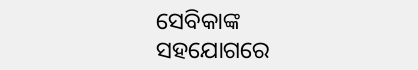ସେବିକାଙ୍କ ସହଯୋଗରେ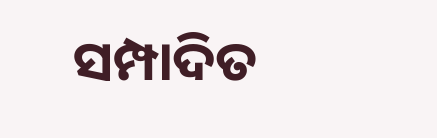ସମ୍ପାଦିତ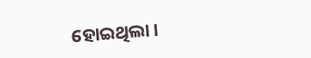ହୋଇଥିଲା ।